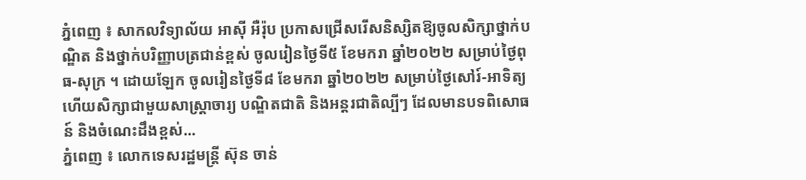ភ្នំពេញ ៖ សាកលវិទ្យាល័យ អាស៊ី អឺរ៉ុប ប្រកាសជ្រើសរើសនិស្សិតឱ្យចូលសិក្សាថ្នាក់បណ្ឌិត និងថ្នាក់បរិញ្ញាបត្រជាន់ខ្ពស់ ចូលរៀនថ្ងៃទី៥ ខែមករា ឆ្នាំ២០២២ សម្រាប់ថ្ងៃពុធ-សុក្រ ។ ដោយឡែក ចូលរៀនថ្ងៃទី៨ ខែមករា ឆ្នាំ២០២២ សម្រាប់ថ្ងៃសៅរ៍-អាទិត្យ ហើយសិក្សាជាមួយសាស្រ្តាចារ្យ បណ្ឌិតជាតិ និងអន្តរជាតិល្បីៗ ដែលមានបទពិសោធន៍ និងចំណេះដឹងខ្ពស់...
ភ្នំពេញ ៖ លោកទេសរដ្ឋមន្ត្រី ស៊ុន ចាន់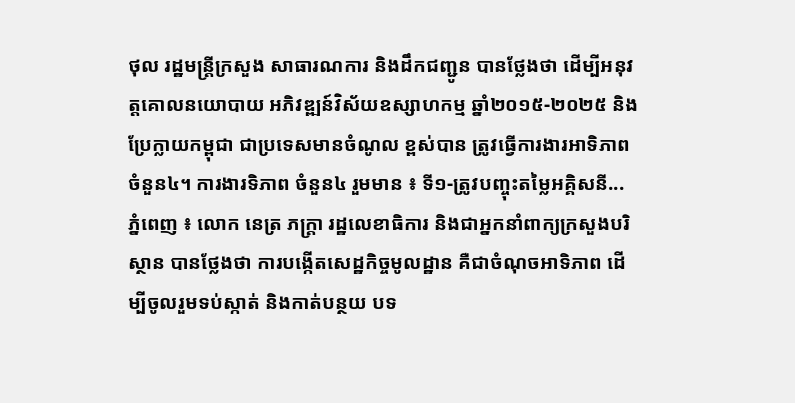ថុល រដ្ឋមន្ត្រីក្រសួង សាធារណការ និងដឹកជញ្ជូន បានថ្លែងថា ដើម្បីអនុវត្តគោលនយោបាយ អភិវឌ្ឍន៍វិស័យឧស្សាហកម្ម ឆ្នាំ២០១៥-២០២៥ និងប្រែក្លាយកម្ពុជា ជាប្រទេសមានចំណូល ខ្ពស់បាន ត្រូវធ្វើការងារអាទិភាព ចំនួន៤។ ការងារទិភាព ចំនួន៤ រួមមាន ៖ ទី១-ត្រូវបញ្ចុះតម្លៃអគ្គិសនី...
ភ្នំពេញ ៖ លោក នេត្រ ភក្ត្រា រដ្ឋលេខាធិការ និងជាអ្នកនាំពាក្យក្រសួងបរិស្ថាន បានថ្លែងថា ការបង្កើតសេដ្ឋកិច្ចមូលដ្ឋាន គឺជាចំណុចអាទិភាព ដើម្បីចូលរួមទប់ស្កាត់ និងកាត់បន្ថយ បទ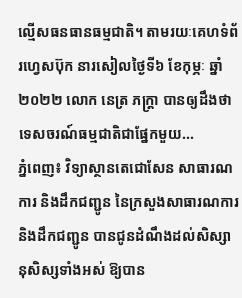ល្មើសធនធានធម្មជាតិ។ តាមរយៈគេហទំព័រហ្វេសប៊ុក នារសៀលថ្ងៃទី៦ ខែកុម្ភៈ ឆ្នាំ២០២២ លោក នេត្រ ភក្ត្រា បានឲ្យដឹងថា ទេសចរណ៍ធម្មជាតិជាផ្នែកមួយ...
ភ្នំពេញ៖ វិទ្យាស្ថានតេជោសែន សាធារណការ និងដឹកជញ្ជូន នៃក្រសួងសាធារណការ និងដឹកជញ្ជូន បានជូនដំណឹងដល់សិស្សានុសិស្សទាំងអស់ ឱ្យបាន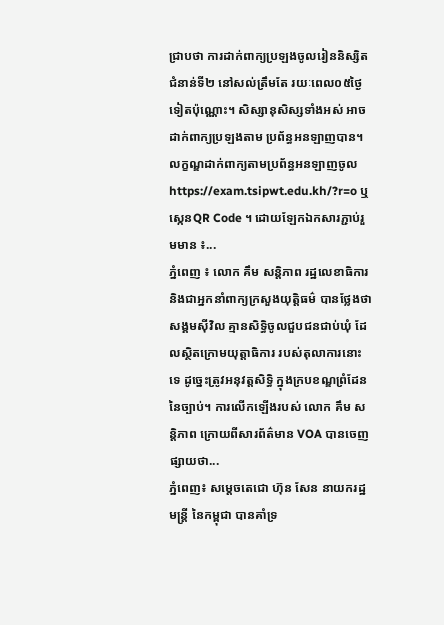ជ្រាបថា ការដាក់ពាក្យប្រឡងចូលរៀននិស្សិតជំនាន់ទី២ នៅសល់ត្រឹមតែ រយៈពេល០៥ថ្ងៃទៀតប៉ុណ្ណោះ។ សិស្សានុសិស្សទាំងអស់ អាចដាក់ពាក្យប្រឡងតាម ប្រព័ន្ធអនឡាញបាន។ លក្ខណ្ឌដាក់ពាក្យតាមប្រព័ន្ធអនឡាញចូល https://exam.tsipwt.edu.kh/?r=o ឬ ស្កេនQR Code ។ ដោយឡែកឯកសារភ្ជាប់រួមមាន ៖...
ភ្នំពេញ ៖ លោក គឹម សន្តិភាព រដ្ឋលេខាធិការ និងជាអ្នកនាំពាក្យក្រសួងយុត្តិធម៌ បានថ្លែងថា សង្គមស៊ីវិល គ្មានសិទ្ធិចូលជួបជនជាប់ឃុំ ដែលស្ថិតក្រោមយុត្តាធិការ របស់តុលាការនោះទេ ដូច្នេះត្រូវអនុវត្តសិទ្ធិ ក្នុងក្របខណ្ឌព្រំដែន នៃច្បាប់។ ការលើកឡើងរបស់ លោក គឹម សន្ដិភាព ក្រោយពីសារព័ត៌មាន VOA បានចេញផ្សាយថា...
ភ្នំពេញ៖ សម្តេចតេជោ ហ៊ុន សែន នាយករដ្ឋមន្រ្តី នៃកម្ពុជា បានគាំទ្រ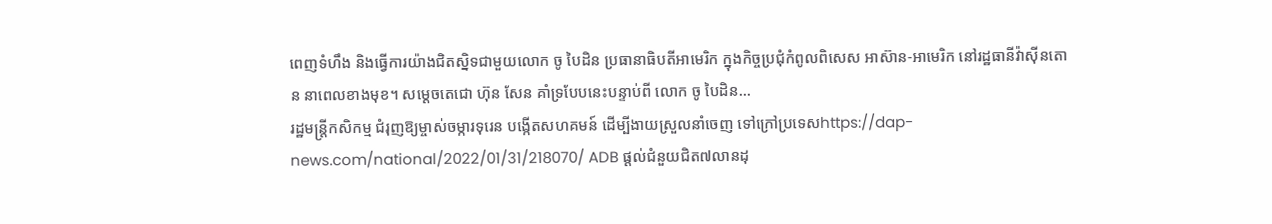ពេញទំហឹង និងធ្វើការយ៉ាងជិតស្និទជាមួយលោក ចូ បៃដិន ប្រធានាធិបតីអាមេរិក ក្នុងកិច្ចប្រជុំកំពូលពិសេស អាស៊ាន-អាមេរិក នៅរដ្ឋធានីវ៉ាស៊ីនតោន នាពេលខាងមុខ។ សម្ដេចតេជោ ហ៊ុន សែន គាំទ្របែបនេះបន្ទាប់ពី លោក ចូ បៃដិន...
រដ្ឋមន្ត្រីកសិកម្ម ជំរុញឱ្យម្ចាស់ចម្ការទុរេន បង្កើតសហគមន៍ ដើម្បីងាយស្រួលនាំចេញ ទៅក្រៅប្រទេសhttps://dap-news.com/national/2022/01/31/218070/ ADB ផ្តល់ជំនួយជិត៧លានដុ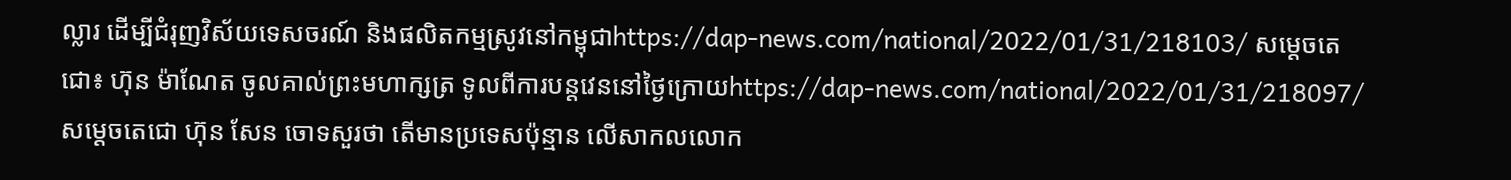ល្លារ ដើម្បីជំរុញវិស័យទេសចរណ៍ និងផលិតកម្មស្រូវនៅកម្ពុជាhttps://dap-news.com/national/2022/01/31/218103/ សម្តេចតេជោ៖ ហ៊ុន ម៉ាណែត ចូលគាល់ព្រះមហាក្សត្រ ទូលពីការបន្តវេននៅថ្ងៃក្រោយhttps://dap-news.com/national/2022/01/31/218097/ សម្ដេចតេជោ ហ៊ុន សែន ចោទសួរថា តើមានប្រទេសប៉ុន្មាន លើសាកលលោក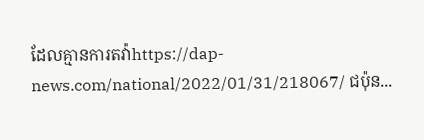ដែលគ្មានការតវ៉ាhttps://dap-news.com/national/2022/01/31/218067/ ជប៉ុន...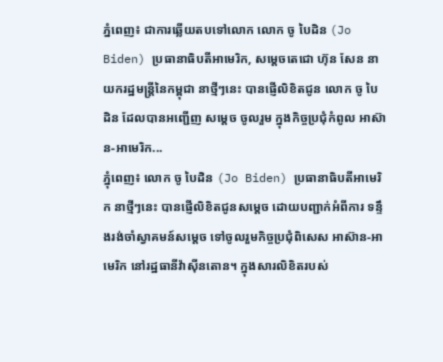ភ្នំពេញ៖ ជាការឆ្លើយតបទៅលោក លោក ចូ បៃដិន (Jo Biden) ប្រធានាធិបតីអាមេរិក, សម្តេចតេជោ ហ៊ុន សែន នាយករដ្ឋមន្រ្តីនៃកម្ពុជា នាថ្មីៗនេះ បានផ្ញើលិខិតជូន លោក ចូ បៃដិន ដែលបានអញ្ជើញ សម្តេច ចូលរួម ក្នុងកិច្ចប្រជុំកំពូល អាស៊ាន-អាមេរិក...
ភ្នំុពេញ៖ លោក ចូ បៃដិន (Jo Biden) ប្រធានាធិបតីអាមេរិក នាថ្មីៗនេះ បានផ្ញើលិខិតជូនសម្តេច ដោយបញ្ជាក់អំពីការ ទន្ទឹងរង់ចាំស្វាគមន៍សម្តេច ទៅចូលរួមកិច្ចប្រជុំពិសេស អាស៊ាន-អាមេរិក នៅរដ្ឋធានីវ៉ាស៊ីនតោន។ ក្នុងសារលិខិតរបស់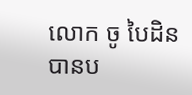លោក ចូ បៃដិន បានប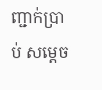ញ្ជាក់ប្រាប់ សម្តេច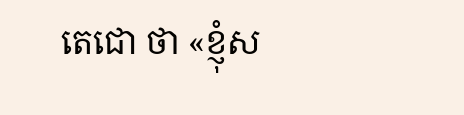តេជោ ថា «ខ្ញុំស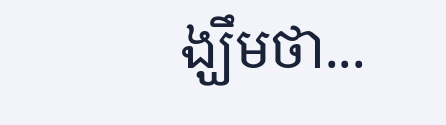ង្ឃឹមថា...